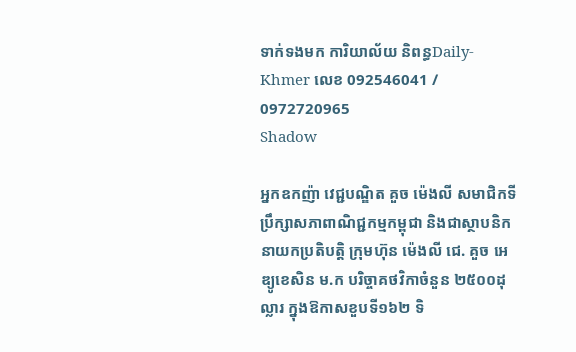ទាក់ទងមក ការិយាល័យ និពន្ធDaily-Khmer លេខ 092546041 / 0972720965
Shadow

អ្នកឧកញ៉ា វេជ្ជបណ្ឌិត គួច ម៉េងលី សមាជិកទីប្រឹក្សាសភាពាណិជ្ជកម្មកម្ពុជា និងជាស្ថាបនិក នាយកប្រតិបត្តិ ក្រុមហ៊ុន ម៉េងលី ជេ. គួច អេឌ្យូខេសិន ម.ក បរិច្ចាគថវិកាចំនួន ២៥០០ដុល្លារ ក្នុងឱកាសខួបទី១៦២ ទិ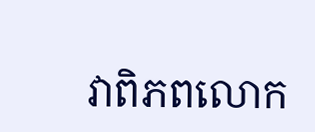វាពិភពលោក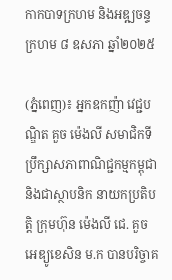កាកបាទក្រហម និងអឌ្ឍចន្ទក្រហម ៨ ឧសភា ឆ្នាំ២០២៥

(ភ្នំពេញ)៖ អ្នកឧកញ៉ា វេជ្ជបណ្ឌិត គួច ម៉េងលី សមាជិកទីប្រឹក្សាសភាពាណិជ្ជកម្មកម្ពុជា និងជាស្ថាបនិក នាយកប្រតិបត្តិ ក្រុមហ៊ុន ម៉េងលី ជេ. គួច អេឌ្យូខេសិន ម.ក បានបរិច្ចាគ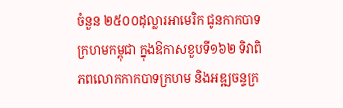ចំនួន ២៥០០ដុល្លារអាមេរិក ជូនកាកបាទក្រហមកម្ពុជា ក្នុងឱកាសខួបទី១៦២ ទិវាពិភពលោកកាកបាទក្រហម និងអឌ្ឍចន្ទក្រ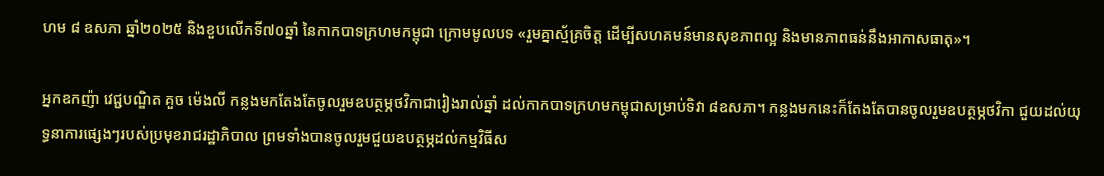ហម ៨ ឧសភា ឆ្នាំ២០២៥ និងខួបលើកទី៧០ឆ្នាំ នៃកាកបាទក្រហមកម្ពុជា ក្រោមមូលបទ «រួមគ្នាស្ម័គ្រចិត្ត ដើម្បីសហគមន៍មានសុខភាពល្អ និងមានភាពធន់នឹងអាកាសធាតុ»។

អ្នកឧកញ៉ា វេជ្ជបណ្ឌិត គួច ម៉េងលី កន្លងមកតែងតែចូលរួមឧបត្ថម្ភថវិកាជារៀងរាល់ឆ្នាំ ដល់កាកបាទក្រហមកម្ពុជាសម្រាប់ទិវា ៨ឧសភា។ កន្លងមកនេះក៏តែងតែបានចូលរួមឧបត្ថម្ភថវិកា ជួយដល់យុទ្ធនាការផ្សេងៗរបស់ប្រមុខរាជរដ្ឋាភិបាល ព្រមទាំងបានចូលរួមជួយឧបត្ថម្ភដល់កម្មវិធីស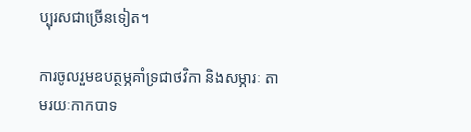ប្បុរសជាច្រើនទៀត។

ការចូលរួមឧបត្ថម្ភគាំទ្រជាថវិកា និងសម្ភារៈ តាមរយៈកាកបាទ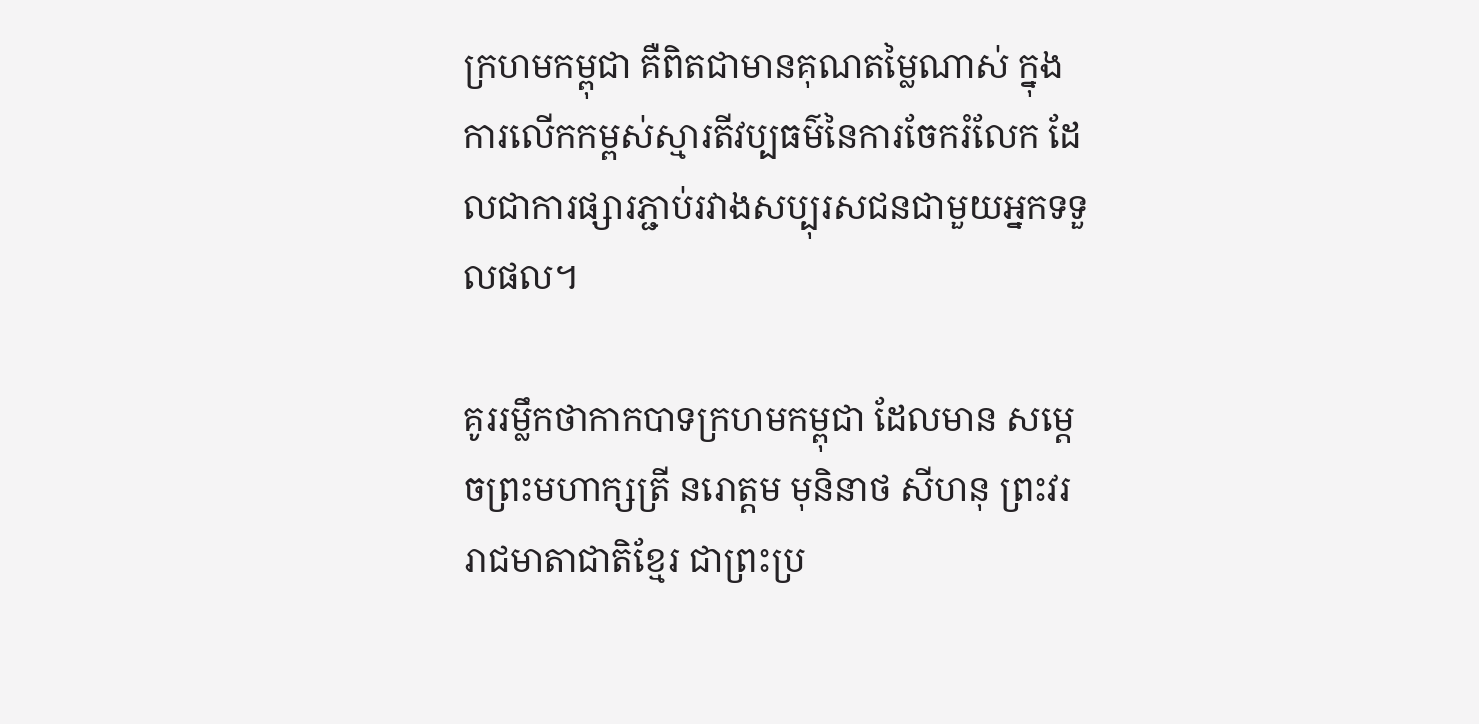ក្រហមកម្ពុជា គឺពិតជាមានគុណតម្លៃណាស់ ក្នុងការលើកកម្ពស់ស្មារតីវប្បធម៌នៃការចែករំលែក ដែលជាការផ្សារភ្ជាប់រវាងសប្បុរសជនជាមួយអ្នកទទួលផល។

គូររម្លឹកថាកាកបាទក្រហមកម្ពុជា ដែលមាន សម្តេចព្រះមហាក្សត្រី នរោត្តម មុនិនាថ សីហនុ ព្រះវររាជមាតាជាតិខ្មែរ ជាព្រះប្រ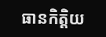ធានកិត្តិយ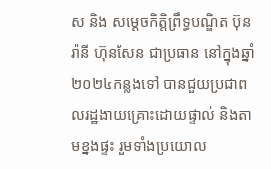ស និង សម្ដេចកិត្តិព្រឹទ្ធបណ្ឌិត ប៊ុន រ៉ានី ហ៊ុនសែន ជាប្រធាន នៅក្នុងឆ្នាំ២០២៤កន្លងទៅ បានជួយប្រជាពលរដ្ឋងាយគ្រោះដោយផ្ទាល់ និងតាមខ្នងផ្ទះ រួមទាំងប្រយោល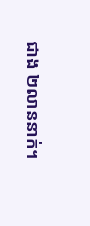ជាង ២លាននាក់។